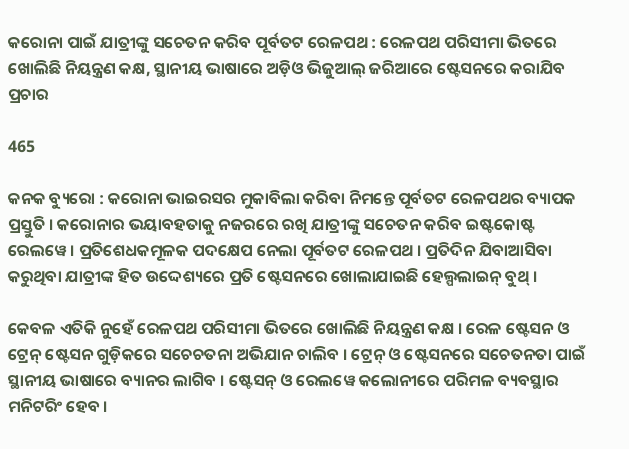କରୋନା ପାଇଁ ଯାତ୍ରୀଙ୍କୁ ସଚେତନ କରିବ ପୂର୍ବତଟ ରେଳପଥ : ରେଳପଥ ପରିସୀମା ଭିତରେ ଖୋଲିଛି ନିୟନ୍ତ୍ରଣ କକ୍ଷ, ସ୍ଥାନୀୟ ଭାଷାରେ ଅଡ଼ିଓ ଭିଜୁଆଲ୍ ଜରିଆରେ ଷ୍ଟେସନରେ କରାଯିବ ପ୍ରଚାର

465

କନକ ବ୍ୟୁରୋ : କରୋନା ଭାଇରସର ମୁକାବିଲା କରିବା ନିମନ୍ତେ ପୂର୍ବତଟ ରେଳପଥର ବ୍ୟାପକ ପ୍ରସ୍ତୁତି । କରୋନାର ଭୟାବହତାକୁ ନଜରରେ ରଖି ଯାତ୍ରୀଙ୍କୁ ସଚେତନ କରିବ ଇଷ୍ଟକୋଷ୍ଟ ରେଲୱେ । ପ୍ରତିଶେଧକମୂଳକ ପଦକ୍ଷେପ ନେଲା ପୂର୍ବତଟ ରେଳପଥ । ପ୍ରତିଦିନ ଯିବାଆସିବା କରୁଥିବା ଯାତ୍ରୀଙ୍କ ହିତ ଉଦ୍ଦେଶ୍ୟରେ ପ୍ରତି ଷ୍ଟେସନରେ ଖୋଲାଯାଇଛି ହେଲ୍ପଲାଇନ୍ ବୁଥ୍ ।

କେବଳ ଏତିକି ନୁହେଁ ରେଳପଥ ପରିସୀମା ଭିତରେ ଖୋଲିଛି ନିୟନ୍ତ୍ରଣ କକ୍ଷ । ରେଳ ଷ୍ଟେସନ ଓ ଟ୍ରେନ୍ ଷ୍ଟେସନ ଗୁଡ଼ିକରେ ସଚେଚତନା ଅଭିଯାନ ଚାଲିବ । ଟ୍ରେନ୍ ଓ ଷ୍ଟେସନରେ ସଚେତନତା ପାଇଁ ସ୍ଥାନୀୟ ଭାଷାରେ ବ୍ୟାନର ଲାଗିବ । ଷ୍ଟେସନ୍ ଓ ରେଲୱେ କଲୋନୀରେ ପରିମଳ ବ୍ୟବସ୍ଥାର ମନିଟରିଂ ହେବ ।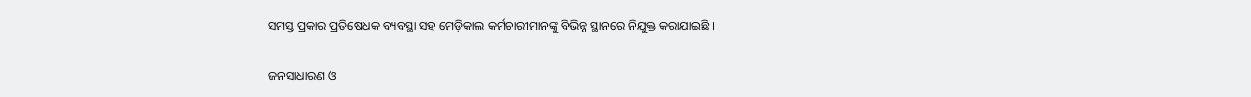ସମସ୍ତ ପ୍ରକାର ପ୍ରତିଷେଧକ ବ୍ୟବସ୍ଥା ସହ ମେଡ଼ିକାଲ କର୍ମଚାରୀମାନଙ୍କୁ ବିଭିନ୍ନ ସ୍ଥାନରେ ନିଯୁକ୍ତ କରାଯାଇଛି ।

ଜନସାଧାରଣ ଓ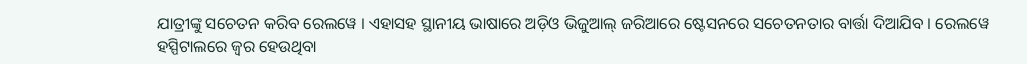ଯାତ୍ରୀଙ୍କୁ ସଚେତନ କରିବ ରେଲୱେ । ଏହାସହ ସ୍ଥାନୀୟ ଭାଷାରେ ଅଡ଼ିଓ ଭିଜୁଆଲ୍ ଜରିଆରେ ଷ୍ଟେସନରେ ସଚେତନତାର ବାର୍ତ୍ତା ଦିଆଯିବ । ରେଲୱେ ହସ୍ପିଟାଲରେ ଜ୍ୱର ହେଉଥିବା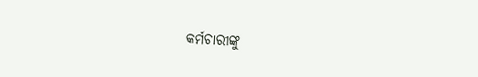କର୍ମଚାରୀଙ୍କୁ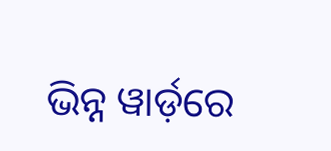ଭିନ୍ନ ୱାର୍ଡ଼ରେ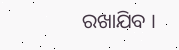ରଖାଯିବ ।